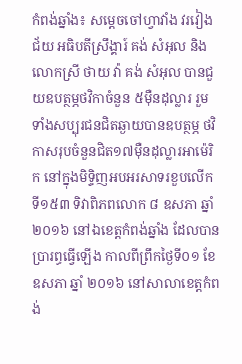កំពង់ឆ្នាំង៖ សម្តេចចៅហ្វាវាំង វរវៀងជ័យ អធិបតីស្រឹង្គារ៍ គង់ សំអុល និងលោកស្រី ថាយ វ៉ា គង់ សំអុល បានជួយឧបត្ថម្ភថវិកាចំនួន ៥ម៉ឺនដុល្លារ រួមទាំងសប្បុរជនជិតឆ្ងាយបានឧបត្ថម្ភ ថវិកាសរុបចំនួនជិត១៧ម៉ឺនដុល្លារអាម៉េរិក នៅក្នុងមិទ្ទិញអបអរសាទរខួបលើកទី១៥៣ ទិវាពិភពលោក ៨ ឧសភា ឆ្នាំ ២០១៦ នៅឯខេត្តកំពង់ឆ្នាំង ដែលបានប្រារព្ធធ្វើឡើង កាលពីព្រឹកថ្ងៃទី០១ ខែឧសភា ឆ្នាំ ២០១៦ នៅសាលាខេត្តកំពង់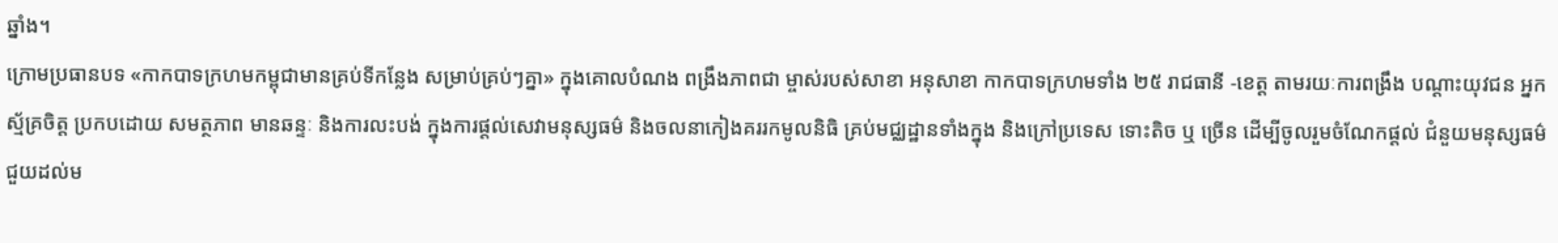ឆ្នាំង។
ក្រោមប្រធានបទ «កាកបាទក្រហមកម្ពុជាមានគ្រប់ទីកន្លែង សម្រាប់គ្រប់ៗគ្នា» ក្នុងគោលបំណង ពង្រឹងភាពជា ម្ចាស់របស់សាខា អនុសាខា កាកបាទក្រហមទាំង ២៥ រាជធានី -ខេត្ត តាមរយៈការពង្រឹង បណ្តាះយុវជន អ្នកស្ម័គ្រចិត្ត ប្រកបដោយ សមត្ថភាព មានឆន្ទៈ និងការលះបង់ ក្នុងការផ្តល់សេវាមនុស្សធម៌ និងចលនាកៀងគររកមូលនិធិ គ្រប់មជ្ឈដ្ឋានទាំងក្នុង និងក្រៅប្រទេស ទោះតិច ឬ ច្រើន ដើម្បីចូលរួមចំណែកផ្តល់ ជំនួយមនុស្សធម៌ ជួយដល់ម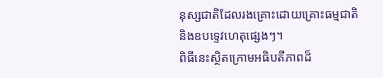នុស្សជាតិដែលរងគ្រោះដោយគ្រោះធម្មជាតិ និងឧបទ្ទេវហេតុផ្សេងៗ។
ពិធីនេះស្ថិតក្រោមអធិបតីភាពដ៏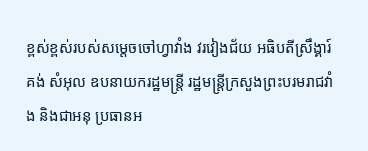ខ្ពស់ខ្ពស់របស់សម្តេចចៅហ្វាវាំង វរវៀងជ័យ អធិបតីស្រឹង្គារ៍ គង់ សំអុល ឧបនាយករដ្ឋមន្រ្តី រដ្ឋមន្រ្តីក្រសួងព្រះបរមរាជវាំង និងជាអនុ ប្រធានអ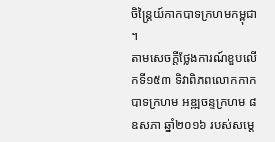ចិន្ត្រៃយ៍កាកបាទក្រហមកម្ពុជា ។
តាមសេចក្តីថ្លែងការណ៍ខួបលើកទី១៥៣ ទិវាពិភពលោកកាកបាទក្រហម អឌ្ឍចន្ទក្រហម ៨ ឧសភា ឆ្នាំ២០១៦ របស់សម្តេ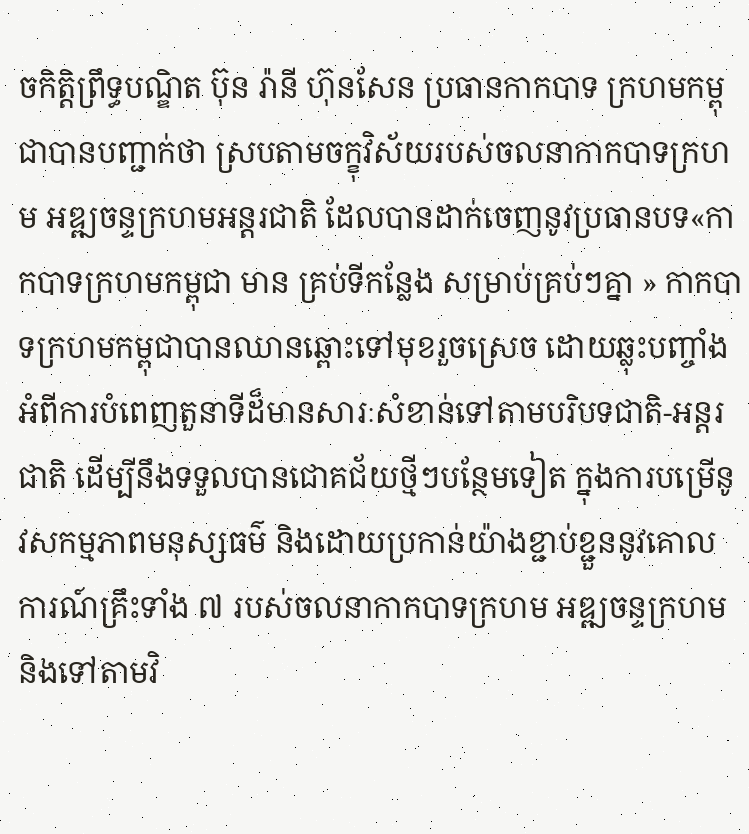ចកិត្តិព្រឹទ្ធបណ្ឌិត ប៊ុន រ៉ានី ហ៊ុនសែន ប្រធានកាកបាទ ក្រហមកម្ពុជាបានបញ្ជាក់ថា ស្របតាមចក្ខុវិស័យរបស់ចលនាកាកបាទក្រហម អឌ្ឍចន្ទក្រហមអន្តរជាតិ ដែលបានដាក់ចេញនូវប្រធានបទ«កាកបាទក្រហមកម្ពុជា មាន គ្រប់ទីកន្លែង សម្រាប់គ្រប់ៗគ្នា » កាកបាទក្រហមកម្ពុជាបានឈានឆ្ពោះទៅមុខរួចស្រេច ដោយឆ្លុះបញ្ចាំងអំពីការបំពេញតួនាទីដ៏មានសារៈសំខាន់ទៅតាមបរិបទជាតិ-អន្តរជាតិ ដើម្បីនឹងទទួលបានជោគជ័យថ្មីៗបន្ថែមទៀត ក្នុងការបម្រើនូវសកម្មភាពមនុស្សធម៌ និងដោយប្រកាន់យ៉ាងខ្ជាប់ខ្ជួននូវគោល ការណ៍គ្រឹះទាំង ៧ របស់ចលនាកាកបាទក្រហម អឌ្ឍចន្ទក្រហម និងទៅតាមវិ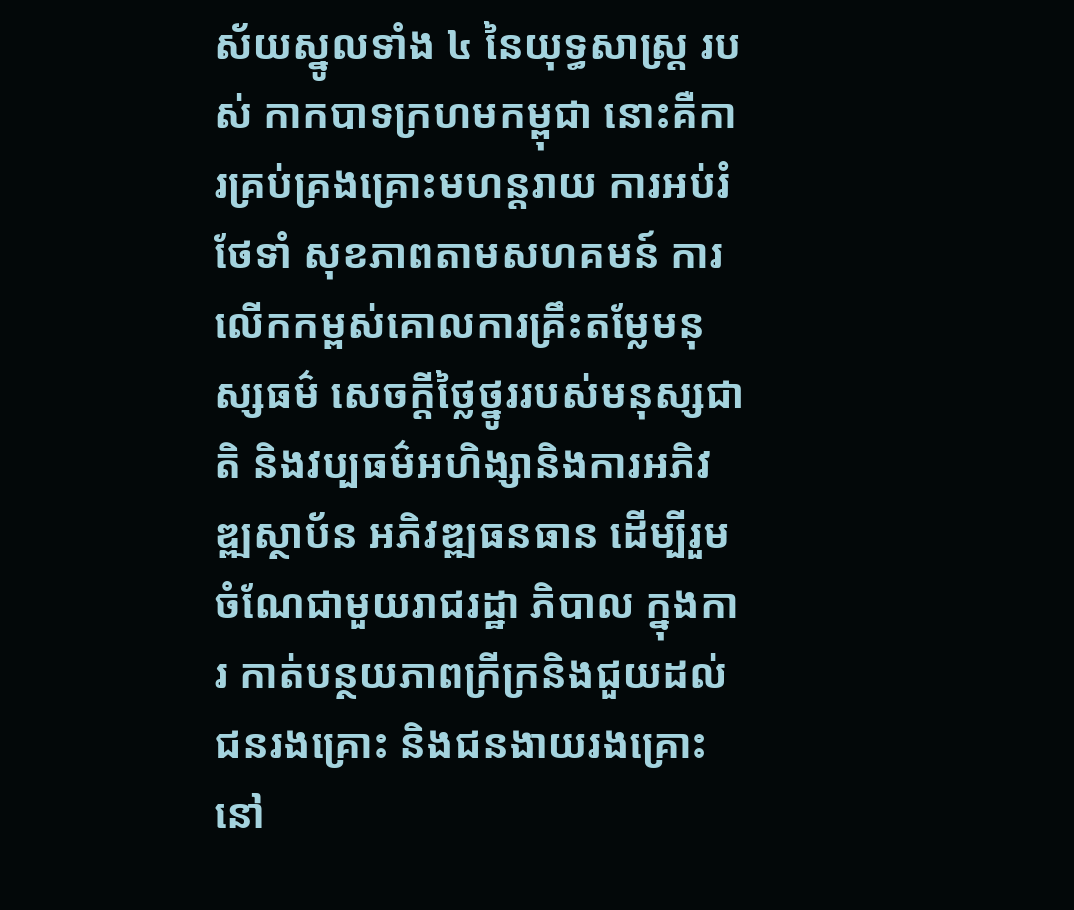ស័យស្នូលទាំង ៤ នៃយុទ្ធសាស្រ្ត របស់ កាកបាទក្រហមកម្ពុជា នោះគឺការគ្រប់គ្រងគ្រោះមហន្តរាយ ការអប់រំថែទាំ សុខភាពតាមសហគមន៍ ការលើកកម្ពស់គោលការគ្រឹះតម្លែមនុស្សធម៌ សេចក្តីថ្លៃថ្នូររបស់មនុស្សជាតិ និងវប្បធម៌អហិង្សានិងការអភិវឌ្ឍស្ថាប័ន អភិវឌ្ឍធនធាន ដើម្បីរួមចំណែជាមួយរាជរដ្ឋា ភិបាល ក្នុងការ កាត់បន្ថយភាពក្រីក្រនិងជួយដល់ជនរងគ្រោះ និងជនងាយរងគ្រោះ នៅ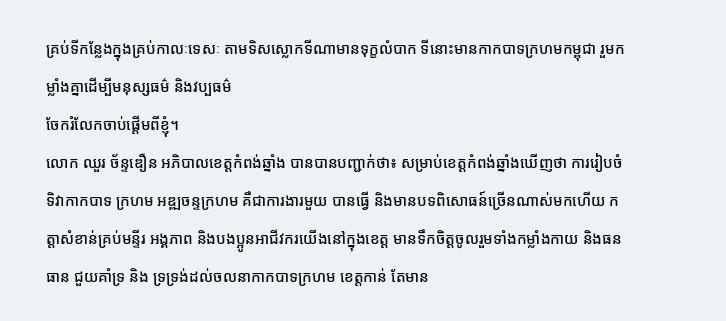គ្រប់ទីកន្លែងក្នុងគ្រប់កាលៈទេសៈ តាមទិសស្លោកទីណាមានទុក្ខលំបាក ទីនោះមានកាកបាទក្រហមកម្ពុជា រួមកម្លាំងគ្នាដើម្បីមនុស្សធម៌ និងវប្បធម៌
ចែករំលែកចាប់ផ្តើមពីខ្ញុំ។
លោក ឈួរ ច័ន្ទឌឿន អភិបាលខេត្តកំពង់ឆ្នាំង បានបានបញ្ជាក់ថា៖ សម្រាប់ខេត្តកំពង់ឆ្នាំងឃើញថា ការរៀបចំទិវាកាកបាទ ក្រហម អឌ្ឍចន្ទក្រហម គឺជាការងារមួយ បានធ្វើ និងមានបទពិសោធន៍ច្រើនណាស់មកហើយ កត្តាសំខាន់គ្រប់មន្ទីរ អង្គភាព និងបងប្អូនអាជីវករយើងនៅក្នុងខេត្ត មានទឹកចិត្តចូលរួមទាំងកម្លាំងកាយ និងធនធាន ជួយគាំទ្រ និង ទ្រទ្រង់ដល់ចលនាកាកបាទក្រហម ខេត្តកាន់ តែមាន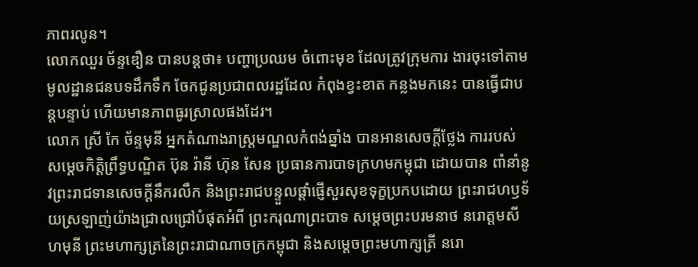ភាពរលូន។
លោកឈួរ ច័ន្ទឌឿន បានបន្តថា៖ បញ្ហាប្រឈម ចំពោះមុខ ដែលត្រូវក្រុមការ ងារចុះទៅតាមមូលដ្ឋានជនបទដឹកទឹក ចែកជូនប្រជាពលរដ្ឋដែល កំពុងខ្វះខាត កន្លងមកនេះ បានធ្វើជាបន្តបន្ទាប់ ហើយមានភាពធូរស្រាលផងដែរ។
លោក ស្រី កែ ច័ន្ទមុនី អ្នកតំណាងរាស្ត្រមណ្ឌលកំពង់ឆ្នាំង បានអានសេចក្តីថ្លែង ការរបស់សម្តេចកិត្តិព្រឹទ្ធបណ្ឌិត ប៊ុន រ៉ានី ហ៊ុន សែន ប្រធានការបាទក្រហមកម្ពុជា ដោយបាន ពាំនាំនូវព្រះរាជទានសេចក្តីនឹករលឹក និងព្រះរាជបន្ទួលផ្តាំផ្ញើសួរសុខទុក្ខប្រកបដោយ ព្រះរាជហឫទ័យស្រឡាញ់យ៉ាងជ្រាលជ្រៅបំផុតអំពី ព្រះករុណាព្រះបាទ សម្តេចព្រះបរមនាថ នរោត្តមសីហមុនី ព្រះមហាក្សត្រនៃព្រះរាជាណាចក្រកម្ពុជា និងសម្តេចព្រះមហាក្សត្រី នរោ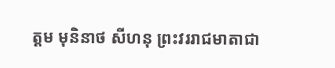ត្តម មុនិនាថ សីហនុ ព្រះវររាជមាតាជា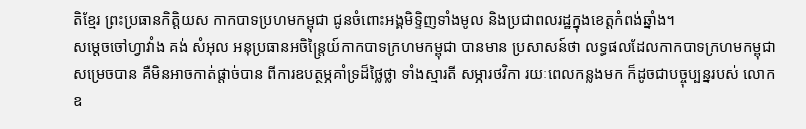តិខ្មែរ ព្រះប្រធានកិត្តិយស កាកបាទប្រហមកម្ពុជា ជូនចំពោះអង្គមិទ្ទិញទាំងមូល និងប្រជាពលរដ្ឋក្នុងខេត្តកំពង់ឆ្នាំង។
សម្តេចចៅហ្វាវាំង គង់ សំអុល អនុប្រធានអចិន្ត្រៃយ៍កាកបាទក្រហមកម្ពុជា បានមាន ប្រសាសន៍ថា លទ្ធផលដែលកាកបាទក្រហមកម្ពុជា សម្រេចបាន គឺមិនអាចកាត់ផ្តាច់បាន ពីការឧបត្ថម្ភគាំទ្រដ៏ថ្លៃថ្លា ទាំងស្មារតី សម្ភារថវិកា រយៈពេលកន្លងមក ក៏ដូចជាបច្ចុប្បន្នរបស់ លោកឧ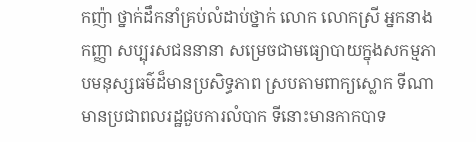កញ៉ា ថ្នាក់ដឹកនាំគ្រប់លំដាប់ថ្នាក់ លោក លោកស្រី អ្នកនាងកញ្ញា សប្បុរសជននានា សម្រេចជាមធ្យោបាយក្នុងសកម្មភាបមនុស្សធម៌ដ៏មានប្រសិទ្ធភាព ស្របតាមពាក្យស្លោក ទីណាមានប្រជាពលរដ្ឋជួបការលំបាក ទីនោះមានកាកបាទ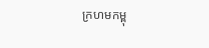ក្រហមកម្ពុ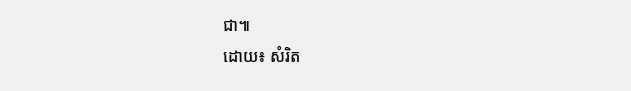ជា៕
ដោយ៖ សំរិត